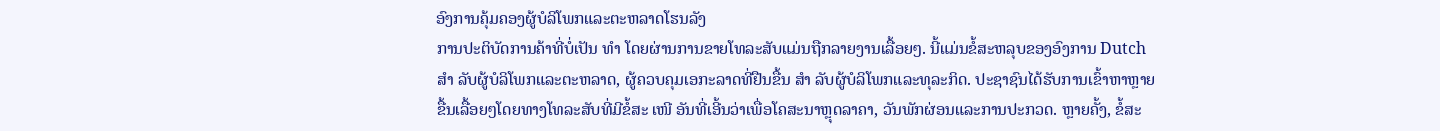ອົງການຄຸ້ມຄອງຜູ້ບໍລິໂພກແລະຕະຫລາດໂຮນລັງ
ການປະຕິບັດການຄ້າທີ່ບໍ່ເປັນ ທຳ ໂດຍຜ່ານການຂາຍໂທລະສັບແມ່ນຖືກລາຍງານເລື້ອຍໆ. ນີ້ແມ່ນຂໍ້ສະຫລຸບຂອງອົງການ Dutch ສຳ ລັບຜູ້ບໍລິໂພກແລະຕະຫລາດ, ຜູ້ຄວບຄຸມເອກະລາດທີ່ຢືນຂື້ນ ສຳ ລັບຜູ້ບໍລິໂພກແລະທຸລະກິດ. ປະຊາຊົນໄດ້ຮັບການເຂົ້າຫາຫຼາຍຂື້ນເລື້ອຍໆໂດຍທາງໂທລະສັບທີ່ມີຂໍ້ສະ ເໜີ ອັນທີ່ເອີ້ນວ່າເພື່ອໂຄສະນາຫຼຸດລາຄາ, ວັນພັກຜ່ອນແລະການປະກວດ. ຫຼາຍຄັ້ງ, ຂໍ້ສະ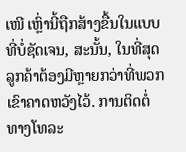ເໜີ ເຫຼົ່ານີ້ຖືກສ້າງຂື້ນໃນແບບທີ່ບໍ່ຊັດເຈນ, ສະນັ້ນ, ໃນທີ່ສຸດລູກຄ້າຕ້ອງມີຫຼາຍກວ່າທີ່ພວກເຂົາຄາດຫວັງໄວ້. ການຕິດຕໍ່ທາງໂທລະ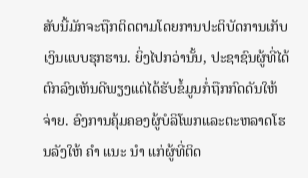ສັບນີ້ມັກຈະຖືກຕິດຕາມໂດຍການປະຕິບັດການເກັບເງິນແບບຮຸກຮານ. ຍິ່ງໄປກວ່ານັ້ນ, ປະຊາຊົນຜູ້ທີ່ໄດ້ຕົກລົງເຫັນດີພຽງແຕ່ໄດ້ຮັບຂໍ້ມູນກໍ່ຖືກກົດດັນໃຫ້ຈ່າຍ. ອົງການຄຸ້ມຄອງຜູ້ບໍລິໂພກແລະຕະຫລາດໂຮນລັງໃຫ້ ຄຳ ແນະ ນຳ ແກ່ຜູ້ທີ່ຕິດ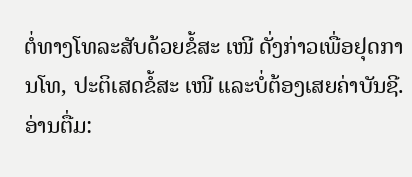ຕໍ່ທາງໂທລະສັບດ້ວຍຂໍ້ສະ ເໜີ ດັ່ງກ່າວເພື່ອຢຸດການໂທ, ປະຕິເສດຂໍ້ສະ ເໜີ ແລະບໍ່ຕ້ອງເສຍຄ່າບັນຊີ.
ອ່ານຕື່ມ: